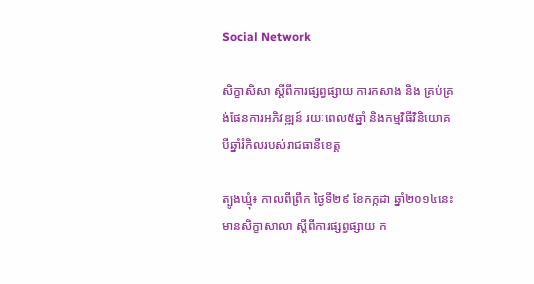Social Network

សិក្ខាសិសា ស្តីពីការផ្សព្វផ្សាយ ការកសាង និង គ្រប់គ្រង់ផែនការអភិវឌ្ឍន៍ រយៈពេល៥ឆ្នាំ និងកម្មវិធីវិនិយោគ បីឆ្នាំរំកិលរបស់រាជធានីខេត្ត

ត្បូងឃ្មុំ៖ កាលពីព្រឹក ថ្ងៃទី២៩ ខែកក្កដា ឆ្នាំ២០១៤នេះ មានសិក្ខាសាលា ស្តីពីការផ្សព្វផ្សាយ ក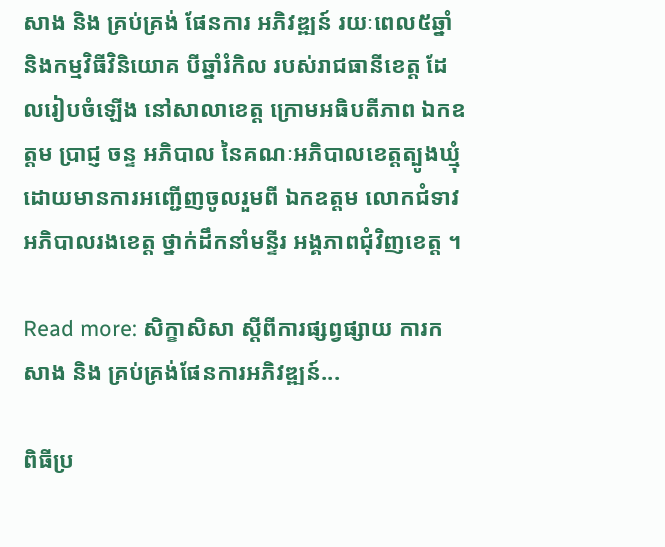សាង និង គ្រប់គ្រង់ ផែនការ អភិវឌ្ឍន៍ រយៈពេល៥ឆ្នាំ និងកម្មវិធីវិនិយោគ បីឆ្នាំរំកិល របស់រាជធានីខេត្ត ដែលរៀបចំឡើង នៅសាលាខេត្ត ក្រោមអធិបតីភាព ឯកឧត្តម ប្រាជ្ញ ចន្ទ អភិបាល នៃគណៈអភិបាលខេត្តត្បូងឃ្មុំ ដោយមានការអញ្ជើញចូលរួមពី ឯកឧត្តម លោកជំទាវ អភិបាលរងខេត្ត ថ្នាក់ដឹកនាំមន្ទីរ អង្គភាពជុំវិញខេត្ត ។

Read more: សិក្ខាសិសា ស្តីពីការផ្សព្វផ្សាយ ការកសាង និង គ្រប់គ្រង់ផែនការអភិវឌ្ឍន៍...

ពិធីប្រ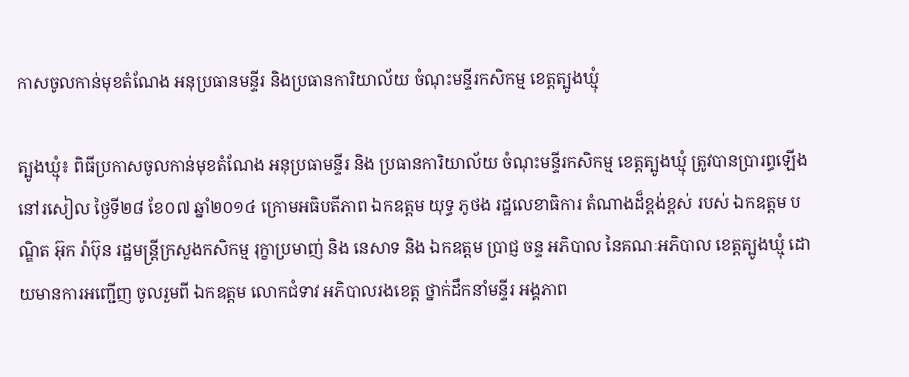កាសចូលកាន់មុខតំណែង អនុប្រធានមន្ទីរ និងប្រធានការិយាល័យ ចំណុះមន្ទីរកសិកម្ម ខេត្តត្បូងឃ្មុំ

ត្បូងឃ្មុំ៖ ពិធីប្រកាសចូលកាន់មុខតំណែង អនុប្រធាមន្ទីរ និង ប្រធានការិយាល័យ ចំណុះមន្ទីរកសិកម្ម ខេត្តត្បូងឃ្មុំ ត្រូវបានប្រារព្ធឡើង នៅរសៀល ថ្ងៃទី២៨ ខែ០៧ ឆ្នាំ២០១៤ ក្រោមអធិបតីភាព ឯកឧត្ដម យុទ្ធ ភូថង រដ្ឋលេខាធិការ តំណាងដ៏ខ្ពង់ខ្ពស់ របស់ ឯកឧត្តម បណ្ឌិត អ៊ុក រ៉ាប៊ុន រដ្ឋមន្រ្ដីក្រសួងកសិកម្ម រុក្ខាប្រមាញ់ និង នេសាទ និង ឯកឧត្តម ប្រាជ្ញ ចន្ទ អភិបាល នៃគណៈអភិបាល ខេត្ដត្បូងឃ្មុំ ដោយមានការអញ្ជើញ ចូលរួមពី ឯកឧត្តម លោកជំទាវ អភិបាលរងខេត្ត ថ្នាក់ដឹកនាំមន្ទីរ អង្គភាព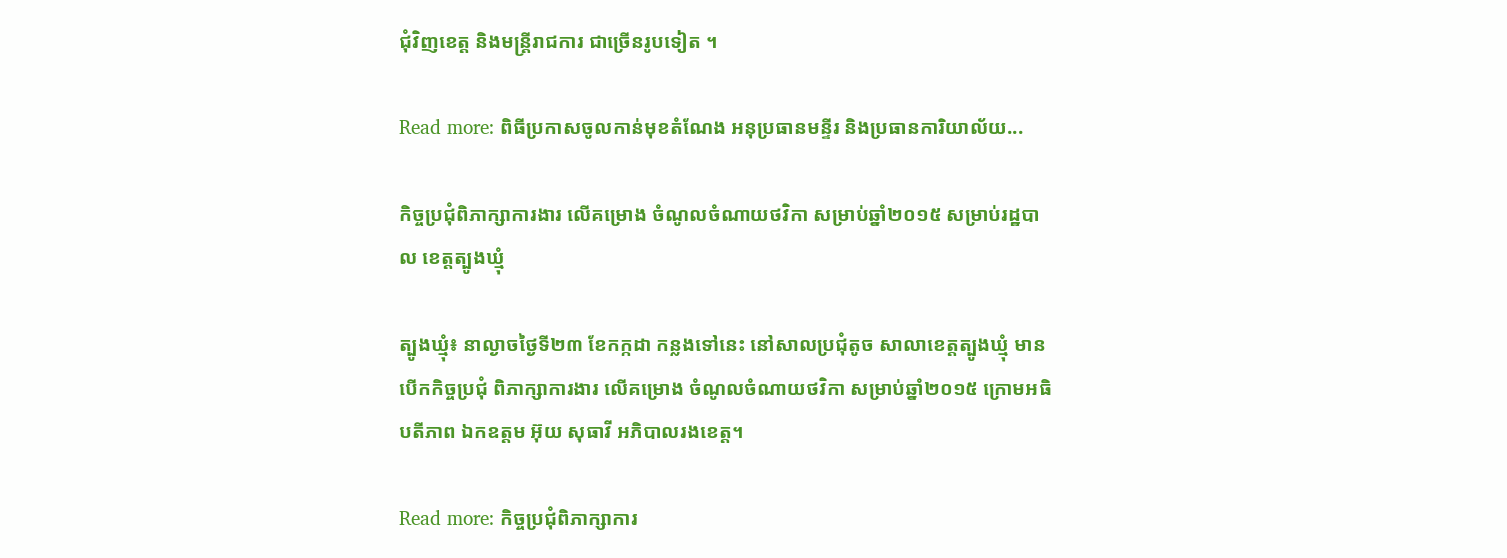ជុំវិញខេត្ត និងមន្រ្ដីរាជការ ជាច្រើនរូបទៀត ។

Read more: ពិធីប្រកាសចូលកាន់មុខតំណែង អនុប្រធានមន្ទីរ និងប្រធានការិយាល័យ...

កិច្ចប្រជុំពិភាក្សាការងារ លើគម្រោង ចំណូលចំណាយថវិកា សម្រាប់ឆ្នាំ២០១៥ សម្រាប់រដ្ឋបាល ខេត្តត្បូងឃ្មុំ

ត្បូងឃ្មុំ៖ នាល្ងាចថ្ងៃទី២៣ ខែកក្កដា កន្លងទៅនេះ នៅសាលប្រជុំតូច សាលាខេត្តត្បូងឃ្មុំ មានបើកកិច្ចប្រជុំ ពិភាក្សាការងារ លើគម្រោង ចំណូលចំណាយថវិកា សម្រាប់ឆ្នាំ២០១៥ ក្រោមអធិបតីភាព ឯកឧត្តម អ៊ុយ សុធាវី អភិបាលរងខេត្ត។

Read more: កិច្ចប្រជុំពិភាក្សាការ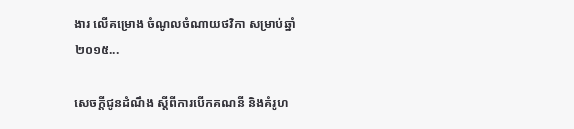ងារ លើគម្រោង ចំណូលចំណាយថវិកា សម្រាប់ឆ្នាំ២០១៥...

សេចក្តីជូនដំណឹង ស្តីពីការបើកគណនី និងគំរូហ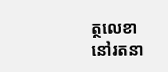ត្ថលេខា នៅរតនា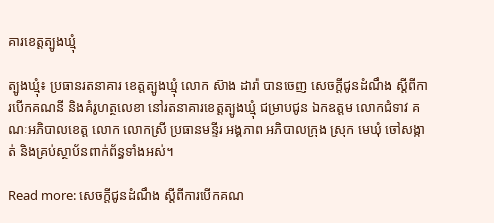គារខេត្តត្បូងឃ្មុំ

ត្បូងឃ្មុំ៖ ប្រធានរតនាគារ ខេត្តត្បូងឃ្មុំ លោក ស៊ាង ដារ៉ា បានចេញ សេចក្តីជូនដំណឹង ស្តីពីការបើកគណនី និងគំរូហត្ថលេខា នៅរតនាគារខេត្តត្បូងឃ្មុំ ជម្រាបជូន ឯកឧត្តម លោកជំទាវ គណៈអភិបាលខេត្ត លោក លោកស្រី ប្រធានមន្ទីរ អង្គភាព អភិបាលក្រុង ស្រុក មេឃុំ ចៅសង្កាត់ និងគ្រប់ស្ថាប័នពាក់ព័ន្ធទាំងអស់។

Read more: សេចក្តីជូនដំណឹង ស្តីពីការបើកគណ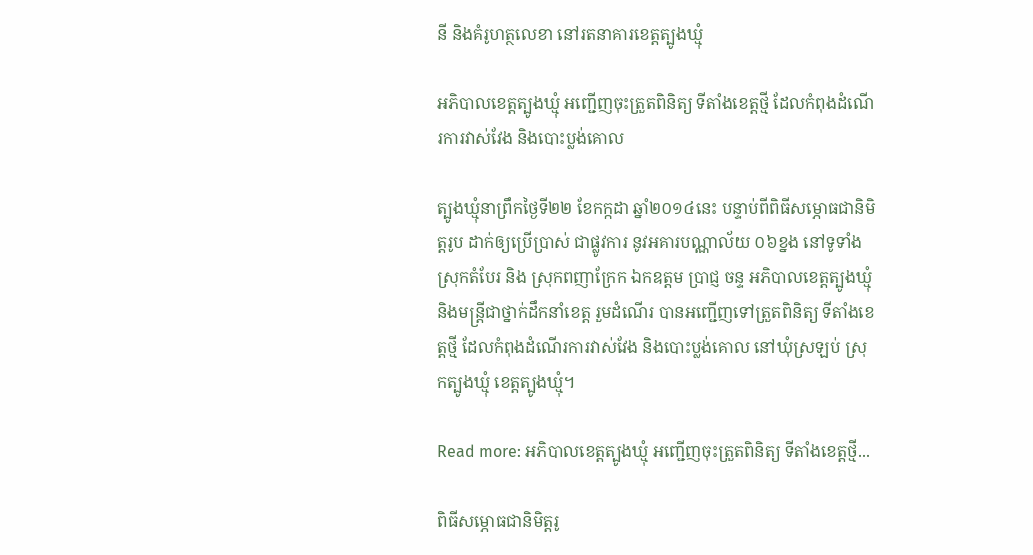នី និងគំរូហត្ថលេខា នៅរតនាគារខេត្តត្បូងឃ្មុំ

អភិបាលខេត្តត្បូងឃ្មុំ អញ្ជើញចុះត្រួតពិនិត្យ ទីតាំងខេត្តថ្មី ដែលកំពុងដំណើរការវាស់វែង និងបោះប្លង់គោល

ត្បូងឃ្មុំនាព្រឹកថ្ងៃទី២២ ខែកក្កដា ឆ្នាំ២០១៤នេះ បន្ទាប់ពីពិធីសម្ភោធជានិមិត្តរូប ដាក់ឲ្យប្រើប្រាស់ ជាផ្លូវការ នូវអគារបណ្ណាល័យ ០៦ខ្នង នៅទូទាំងស្រុកតំបែរ និង ស្រុកពញាក្រែក ឯកឧត្តម ប្រាជ្ញ ចន្ទ អភិបាលខេត្តត្បូងឃ្មុំ និងមន្រ្តីជាថ្នាក់ដឹកនាំខេត្ត រួមដំណើរ បានអញ្ជើញទៅត្រួតពិនិត្យ ទីតាំងខេត្តថ្មី ដែលកំពុងដំណើរការវាស់វែង និងបោះប្លង់គោល នៅឃុំស្រឡប់ ស្រុកត្បូងឃ្មុំ ខេត្តត្បូងឃ្មុំ។

Read more: អភិបាលខេត្តត្បូងឃ្មុំ អញ្ជើញចុះត្រួតពិនិត្យ ទីតាំងខេត្តថ្មី...

ពិធីសម្ភោធជានិមិត្តរូ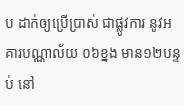ប ដាក់ឲ្យប្រើប្រាស់ ជាផ្លូវការ នូវអគារបណ្ណាល័យ ០៦ខ្នង មាន១២បន្ទប់ នៅ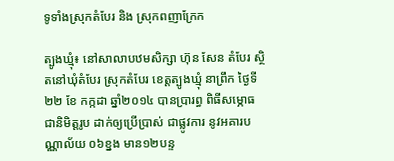ទូទាំងស្រុកតំបែរ និង ស្រុកពញាក្រែក

ត្បូងឃ្មុំ៖ នៅសាលាបឋមសិក្សា ហ៊ុន សែន តំបែរ ស្ថិតនៅឃុំតំបែរ ស្រុកតំបែរ ខេត្តត្បូងឃ្មុំ នាព្រឹក ថ្ងៃទី ២២ ខែ កក្កដា ឆ្នាំ២០១៤ បានប្រារព្ធ ពិធីសម្ភោធ ជានិមិត្តរូប ដាក់ឲ្យប្រើប្រាស់ ជាផ្លូវការ នូវអគារបណ្ណាល័យ ០៦ខ្នង មាន១២បន្ទ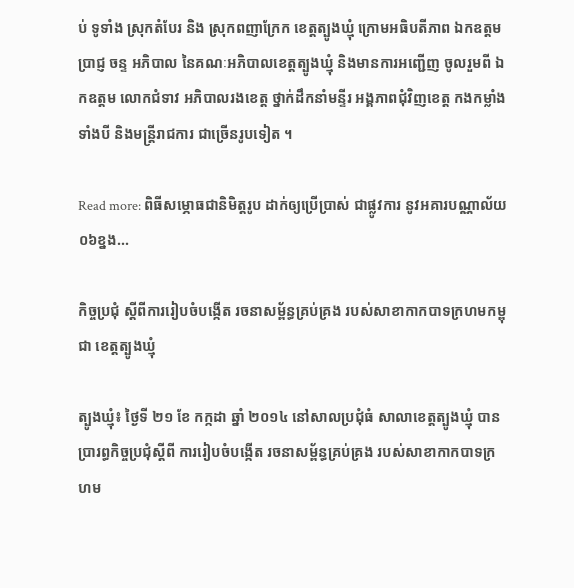ប់ ទូទាំង ស្រុកតំបែរ និង ស្រុកពញាក្រែក ខេត្តត្បូងឃ្មុំ ក្រោមអធិបតីភាព ឯកឧត្ដម ប្រាជ្ញ ចន្ទ អភិបាល នៃគណៈអភិបាលខេត្តត្បូងឃ្មុំ និងមានការអញ្ជើញ ចូលរួមពី ឯកឧត្តម លោកជំទាវ អភិបាលរងខេត្ត ថ្នាក់ដឹកនាំមន្ទីរ អង្គភាពជុំវិញខេត្ត កងកម្លាំងទាំងបី និងមន្រ្ដីរាជការ ជាច្រើនរូបទៀត ។

Read more: ពិធីសម្ភោធជានិមិត្តរូប ដាក់ឲ្យប្រើប្រាស់ ជាផ្លូវការ នូវអគារបណ្ណាល័យ ០៦ខ្នង...

កិច្ចប្រជុំ ស្ដីពីការរៀបចំបង្កើត រចនាសម្ព័ន្ធគ្រប់គ្រង របស់សាខាកាកបាទក្រហមកម្ពុជា ខេត្តត្បូងឃ្មុំ

ត្បូងឃ្មុំ៖ ថ្ងៃទី ២១ ខែ កក្កដា ឆ្នាំ ២០១៤ នៅសាលប្រជុំធំ សាលាខេត្តត្បូងឃ្មុំ បានប្រារព្ធកិច្ចប្រជុំស្ដីពី ការរៀបចំបង្កើត រចនាសម្ព័ន្ធគ្រប់គ្រង របស់សាខាកាកបាទក្រហម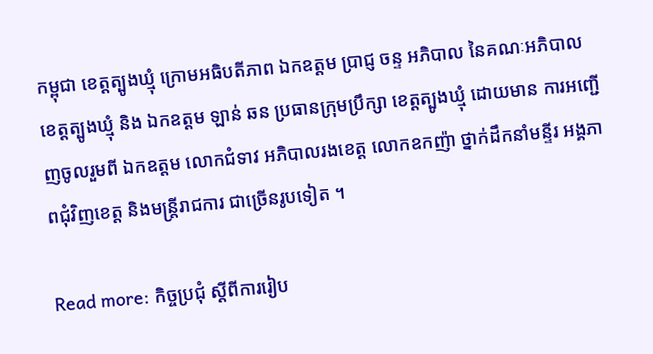កម្ពុជា ខេត្តត្បូងឃ្មុំ ក្រោមអធិបតីភាព ឯកឧត្ដម ប្រាជ្ញ ចន្ទ អភិបាល នៃគណៈអភិបាល ខេត្តត្បូងឃ្មុំ និង ឯកឧត្តម ឡាន់ ឆន ប្រធានក្រុមប្រឹក្សា ខេត្តត្បូងឃ្មុំ ដោយមាន ការអញ្ជើញចូលរួមពី ឯកឧត្តម លោកជំទាវ អភិបាលរងខេត្ត លោកឧកញ៉ា ថ្នាក់ដឹកនាំមន្ទីរ អង្គភាពជុំវិញខេត្ត និងមន្រ្ដីរាជការ ជាច្រើនរូបទៀត ។

Read more: កិច្ចប្រជុំ ស្ដីពីការរៀប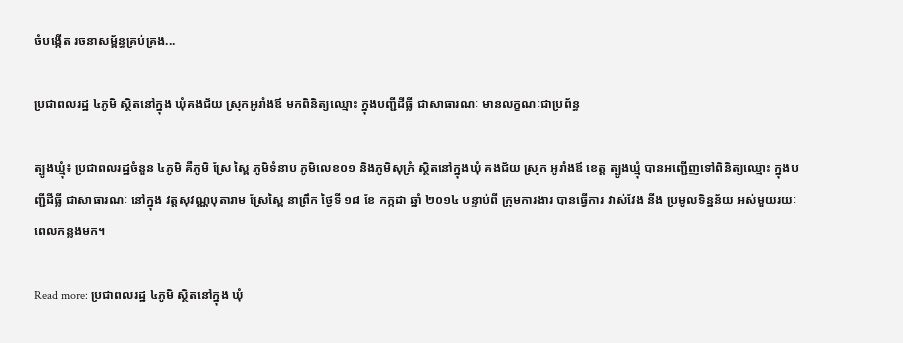ចំបង្កើត រចនាសម្ព័ន្ធគ្រប់គ្រង...

ប្រជាពលរដ្ឋ ៤ភូមិ ស្ថិតនៅក្នុង ឃុំគងជ័យ ស្រុកអូរាំងឪ មកពិនិត្យឈ្មោះ ក្នុងបញ្ជីដីធ្លី ជាសាធារណៈ មានលក្ខណៈជាប្រព័ន្ធ

ត្បូងឃ្មុំ៖ ប្រជាពលរដ្ឋចំនួន ៤ភូមិ គឺភូមិ ស្រែ ស្ពៃ ភូមិទំនាប ភូមិលេខ០១ និងភូមិសុក្រំ ស្ថិតនៅក្នុងឃុំ គងជ័យ ស្រុក អូរាំងឪ ខេត្ត ត្បូងឃ្មុំ បានអញ្ជើញទៅពិនិត្យឈ្មោះ ក្នុងបញ្ជីដីធ្លី ជាសាធារណៈ នៅក្នុង វត្តសុវណ្ណបុតារាម ស្រែស្ពៃ នាព្រឹក ថ្ងៃទី ១៨ ខែ កក្កដា ឆ្នាំ ២០១៤ បន្ទាប់ពី ក្រុមការងារ បានធ្វើការ វាស់វែង នីង ប្រមូលទិន្នន័យ អស់មួយរយៈពេលកន្លងមក។

Read more: ប្រជាពលរដ្ឋ ៤ភូមិ ស្ថិតនៅក្នុង ឃុំ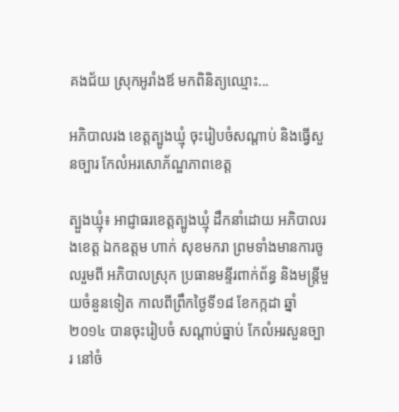គងជ័យ ស្រុកអូរាំងឪ មកពិនិត្យឈ្មោះ...

អភិបាលរង ខេត្ដត្បូងឃ្មុំ ចុះរៀបចំសណ្ដាប់ និងធ្វើសួនច្បារ កែលំអរសោភ័ណ្ឌភាពខេត្ត

ត្បួងឃ្មុំ៖ អាជ្ញាធរខេត្ដត្បូងឃ្មុំ ដឹកនាំដោយ អភិបាលរងខេត្ដ ឯកឧត្តម ហាក់ សុខមករា ព្រមទាំងមានការចូលរួមពី អភិបាលស្រុក ប្រធានមន្ទីរពាក់ព័ន្ធ និងមន្ដ្រីមួយចំនួនទៀត កាលពីព្រឹកថ្ងៃទី១៨ ខែកក្កដា ឆ្នាំ២០១៤ បានចុះរៀបចំ សណ្ដាប់ធ្នាប់ កែលំអរសួនច្បារ នៅចំ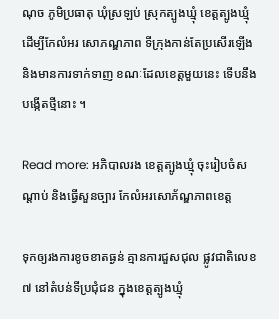ណុច ភូមិប្រធាតុ ឃុំស្រឡប់ ស្រុកត្បូងឃ្មុំ ខេត្ដត្បូងឃ្មុំ ដើម្បីកែលំអរ សោភណ្ឌភាព ទីក្រុងកាន់តែប្រសើរឡើង និងមានការទាក់ទាញ ខណៈដែលខេត្ដមួយនេះ ទើបនឹងបង្កើតថ្មីនោះ ។

Read more: អភិបាលរង ខេត្ដត្បូងឃ្មុំ ចុះរៀបចំសណ្ដាប់ និងធ្វើសួនច្បារ កែលំអរសោភ័ណ្ឌភាពខេត្ត

ទុកឲ្យរងការខូចខាតធ្ងន់ គ្មានការជួសជុល ផ្លូវជាតិលេខ៧ នៅតំបន់ទីប្រជុំជន ក្នុងខេត្តត្បូងឃ្មុំ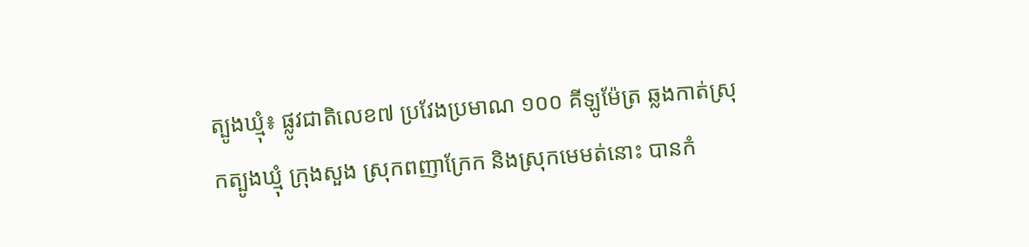ត្បូងឃ្មុំ៖ ផ្លូវជាតិលេខ៧ ប្រវែងប្រមាណ ១០០ គីឡូម៉ែត្រ ឆ្លងកាត់ស្រុកត្បូងឃ្មុំ ក្រុងសួង ស្រុកពញាក្រែក និងស្រុកមេមត់នោះ បានកំ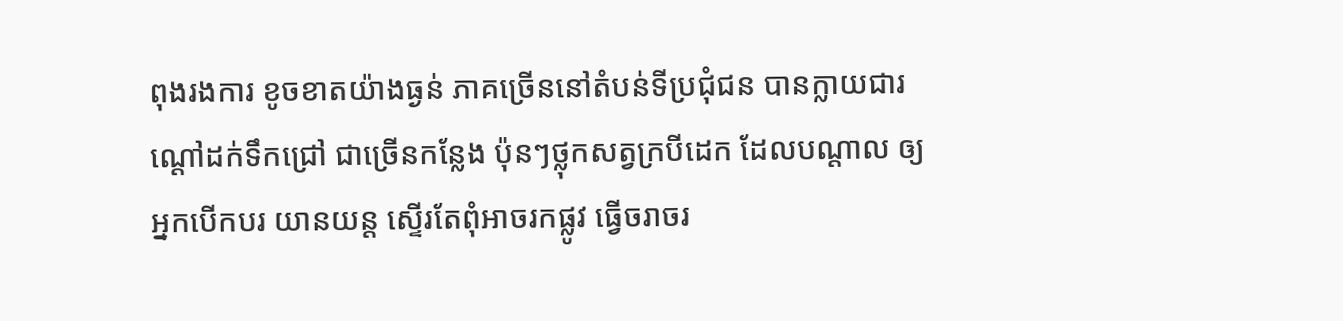ពុងរងការ ខូចខាតយ៉ាងធ្ងន់ ភាគច្រើននៅតំបន់ទីប្រជុំជន បានក្លាយជារណ្តៅដក់ទឹកជ្រៅ ជាច្រើនកន្លែង ប៉ុនៗថ្លុកសត្វក្របីដេក ដែលបណ្តាល ឲ្យអ្នកបើកបរ យានយន្ត ស្ទើរតែពុំអាចរកផ្លូវ ធ្វើចរាចរ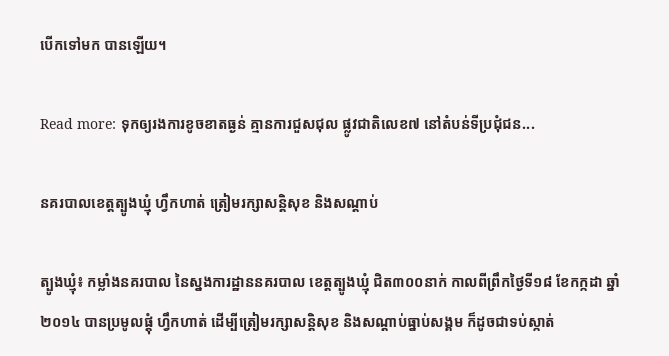បើកទៅមក បានឡើយ។

Read more: ទុកឲ្យរងការខូចខាតធ្ងន់ គ្មានការជួសជុល ផ្លូវជាតិលេខ៧ នៅតំបន់ទីប្រជុំជន...

នគរបាលខេត្ដត្បូងឃ្មុំ ហ្វឹកហាត់ ត្រៀមរក្សាសន្ដិសុខ និងសណ្ដាប់

ត្បូងឃ្មុំ៖ កម្លាំងនគរបាល នៃស្នងការដ្ឋាននគរបាល ខេត្ដត្បូងឃ្មុំ ជិត៣០០នាក់ កាលពីព្រឹកថ្ងៃទី១៨ ខែកក្កដា ឆ្នាំ២០១៤ បានប្រមូលផ្ដុំ ហ្វឹកហាត់ ដើម្បីត្រៀមរក្សាសន្ដិសុខ និងសណ្ដាប់ធ្នាប់សង្គម ក៏ដូចជាទប់ស្កាត់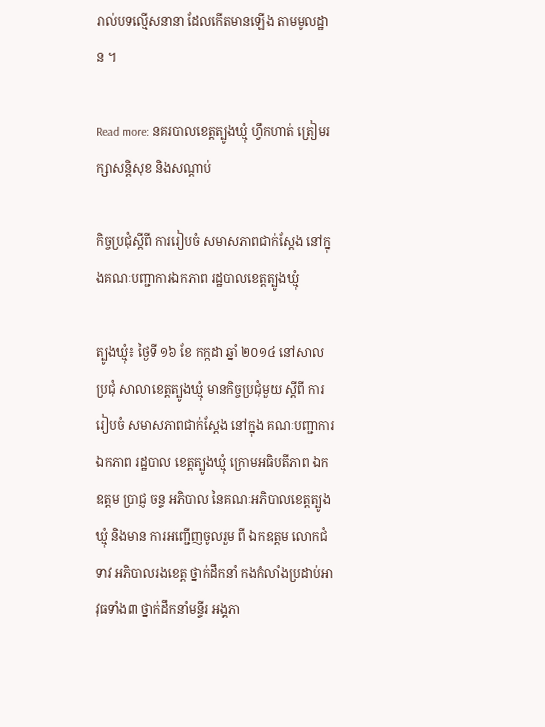រាល់បទល្មើសនានា ដែលកើតមានឡើង តាមមូលដ្ឋាន ។

Read more: នគរបាលខេត្ដត្បូងឃ្មុំ ហ្វឹកហាត់ ត្រៀមរក្សាសន្ដិសុខ និងសណ្ដាប់

កិច្ចប្រជុំស្ដីពី ការរៀបចំ សមាសភាពជាក់ស្ដែង នៅក្នុងគណៈបញ្ជាការឯកភាព រដ្ឋបាលខេត្តត្បូងឃ្មុំ

ត្បូងឃ្មុំ៖ ថ្ងៃទី ១៦ ខែ កក្កដា ឆ្នាំ ២០១៤ នៅសាលប្រជុំ សាលាខេត្តត្បូងឃ្មុំ មានកិច្ចប្រជុំមួយ ស្ដីពី ការរៀបចំ សមាសភាពជាក់ស្ដែង នៅក្នុង គណៈបញ្ជាការឯកភាព រដ្ឋបាល ខេត្តត្បូងឃ្មុំ ក្រោមអធិបតីភាព ឯកឧត្ដម ប្រាជ្ញ ចន្ទ អភិបាល នៃគណៈអភិបាលខេត្តត្បូងឃ្មុំ និងមាន ការអញ្ជើញចូលរួម ពី ឯកឧត្ដម លោកជំទាវ អភិបាលរងខេត្ត ថ្នាក់ដឹកនាំ កងកំលាំងប្រដាប់អាវុធទាំង៣ ថ្នាក់ដឹកនាំមន្ទីរ អង្គភា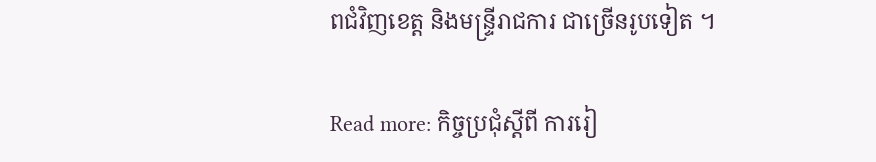ពជំវិញខេត្ត និងមន្ទ្រីរាជការ ជាច្រើនរូបទៀត ។

Read more: កិច្ចប្រជុំស្ដីពី ការរៀ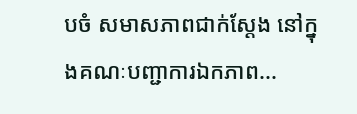បចំ សមាសភាពជាក់ស្ដែង នៅក្នុងគណៈបញ្ជាការឯកភាព...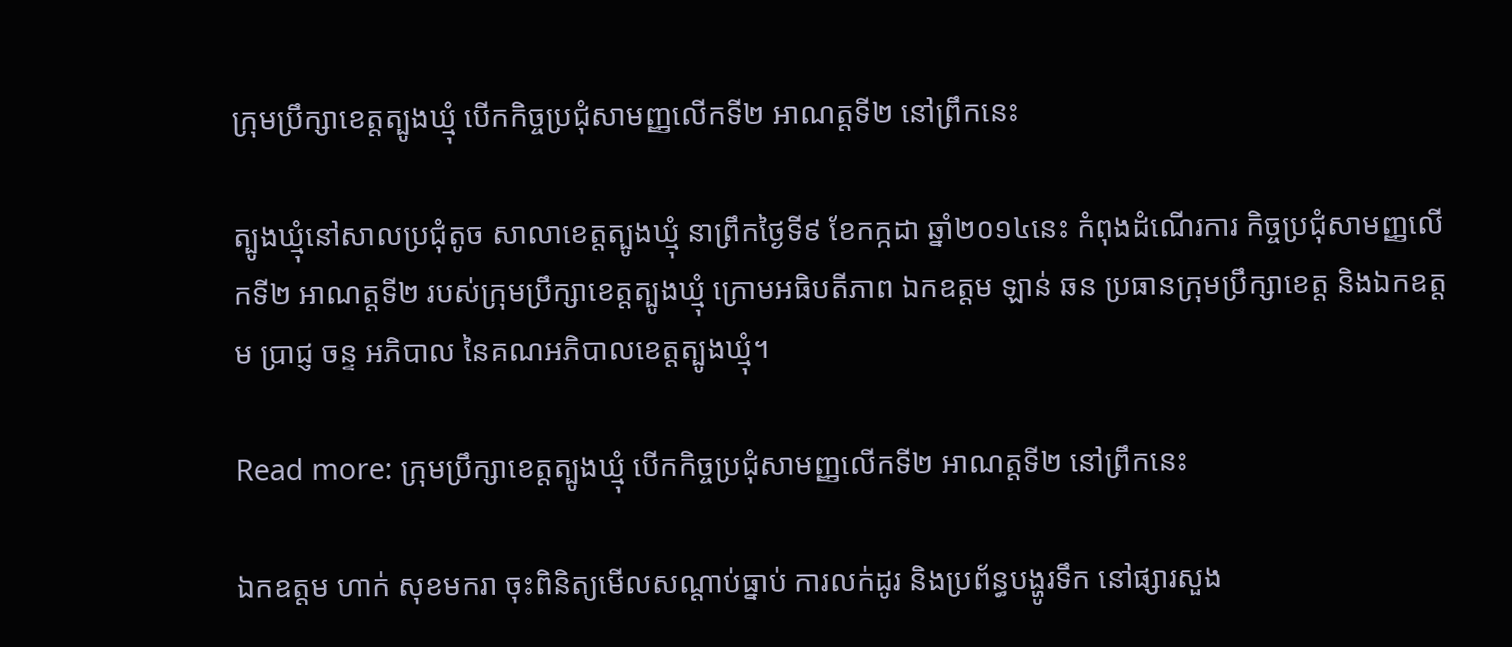ក្រុមប្រឹក្សាខេត្តត្បូងឃ្មុំ បើកកិច្ចប្រជុំសាមញ្ញលើកទី២ អាណត្តទី២ នៅព្រឹកនេះ

ត្បូងឃ្មុំនៅសាលប្រជុំតូច សាលាខេត្តត្បូងឃ្មុំ នាព្រឹកថ្ងៃទី៩ ខែកក្កដា ឆ្នាំ២០១៤នេះ កំពុងដំណើរការ កិច្ចប្រជុំសាមញ្ញលើកទី២ អាណត្តទី២ របស់ក្រុមប្រឹក្សាខេត្តត្បូងឃ្មុំ ក្រោមអធិបតីភាព ឯកឧត្តម ឡាន់ ឆន ប្រធានក្រុមប្រឹក្សាខេត្ត និងឯកឧត្តម ប្រាជ្ញ ចន្ទ អភិបាល នៃគណអភិបាលខេត្តត្បូងឃ្មុំ។

Read more: ក្រុមប្រឹក្សាខេត្តត្បូងឃ្មុំ បើកកិច្ចប្រជុំសាមញ្ញលើកទី២ អាណត្តទី២ នៅព្រឹកនេះ

ឯកឧត្តម ហាក់ សុខមករា ចុះពិនិត្យមើលសណ្ដាប់ធ្នាប់ ការលក់ដូរ និងប្រព័ន្ធបង្ហូរទឹក នៅផ្សារសួង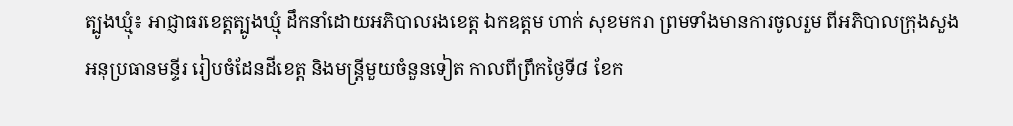ត្បូងឃ្មុំ៖ អាជ្ញាធរខេត្ដត្បូងឃ្មុំ ដឹកនាំដោយអភិបាលរងខេត្ដ ឯកឧត្តម ហាក់ សុខមករា ព្រមទាំងមានការចូលរួម ពីអភិបាលក្រុងសួង អនុប្រធានមន្ទីរ រៀបចំដែនដីខេត្ដ និងមន្ដ្រីមួយចំនួនទៀត កាលពីព្រឹកថ្ងៃទី៨ ខែក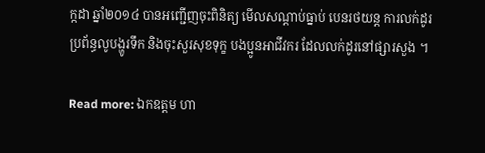ក្កដា ឆ្នាំ២០១៤ បានអញ្ជើញចុះពិនិត្យ មើលសណ្ដាប់ធ្នាប់ បេនរថយន្ដ ការលក់ដូរ ប្រព័ន្ធលូបង្ហូរទឹក និងចុះសួរសុខទុក្ខ បងប្អូនអាជីវករ ដែលលក់ដូរនៅផ្សារសួង ។

Read more: ឯកឧត្តម ហា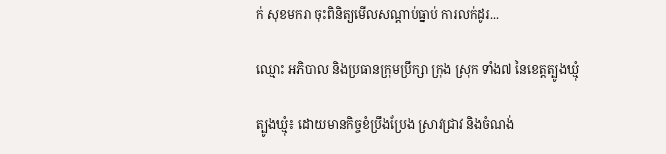ក់ សុខមករា ចុះពិនិត្យមើលសណ្ដាប់ធ្នាប់ ការលក់ដូរ...

ឈ្មោះ អភិបាល និងប្រធានក្រុមប្រឹក្សា ក្រុង ស្រុក ទាំង៧ នៃខេត្តត្បូងឃ្មុំ

ត្បូងឃ្មុំ៖ ដោយមានកិច្ចខំប្រឹងប្រែង ស្រាវជ្រាវ និងចំណង់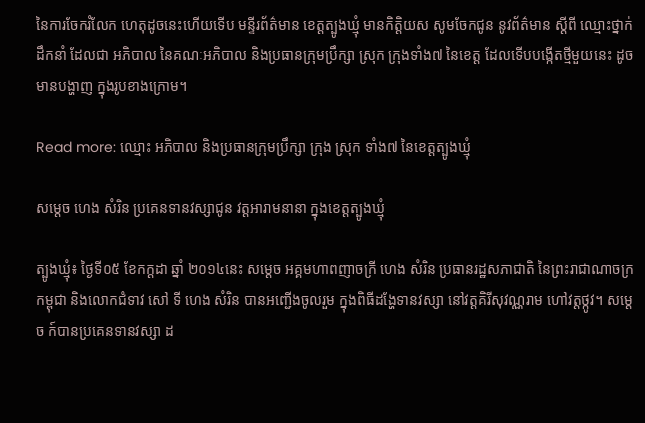នៃការចែករំលែក ហេតុដូចនេះហើយទើប មន្ទីរព័ត៌មាន ខេត្តត្បូងឃ្មុំ មានកិត្តិយស សូមចែកជូន នូវព័ត៌មាន ស្តីពី ឈ្មោះថ្នាក់ដឹកនាំ ដែលជា អភិបាល នៃគណៈអភិបាល និងប្រធានក្រុមប្រឹក្សា ស្រុក ក្រុងទាំង៧ នៃខេត្ត ដែលទើបបង្កើតថ្មីមួយនេះ ដូចមានបង្ហាញ ក្នុងរូបខាងក្រោម។

Read more: ឈ្មោះ អភិបាល និងប្រធានក្រុមប្រឹក្សា ក្រុង ស្រុក ទាំង៧ នៃខេត្តត្បូងឃ្មុំ

សម្តេច ហេង សំរិន ប្រគេនទានវស្សាជូន វត្តអារាមនានា ក្នុងខេត្តត្បូងឃ្មុំ

ត្បូងឃ្មុំ៖ ថ្ងៃទី០៥ ខែកក្ដដា ឆ្នាំ ២០១៤នេះ សម្ដេច អគ្គមហាពញាចក្រី ហេង សំរិន ប្រធានរដ្ឋសភាជាតិ នៃព្រះរាជាណាចក្រកម្ពុជា និងលោកជំទាវ សៅ ទី ហេង សំរិន បានអញ្ជើងចូលរួម ក្នុងពិធីដង្ហែទានវស្សា នៅវត្តគិរីសុវណ្ណរាម ហៅវត្តថ្កូវ។ សម្តេច ក៍បានប្រគេនទានវស្សា ដ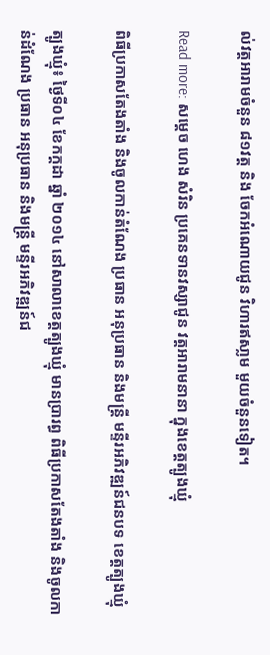ល់វត្តអារាមចំនួន ៨១វត្ត និង ចែកអំណោយជូន វិហារឥសា្លម មួយចំនួនទៀត។

Read more: សម្តេច ហេង សំរិន ប្រគេនទានវស្សាជូន វត្តអារាមនានា ក្នុងខេត្តត្បូងឃ្មុំ

ពិធីប្រកាសតែងតាំង និងចូលកាន់តំណែង ប្រធាន អនុប្រធាន និងមន្ត្រី មន្ទីរអភិវឌ្ឍន៍ជនបទ ខេត្តត្បូងឃ្មុំ

ត្បូងឃ្មុំ៖ ថ្ងៃទី០៤ ខែកក្ដដា ឆ្នាំ ២០១៤ នៅសាលាខេត្តត្បូងឃ្មុំ មានប្រារព្ធ ពិធីប្រកាសតែងតាំង និងចូលកាន់ដំណែង ប្រធាន អនុប្រធាន និងមន្ត្រី មន្ទីរអភិវឌ្ឍន៍ជ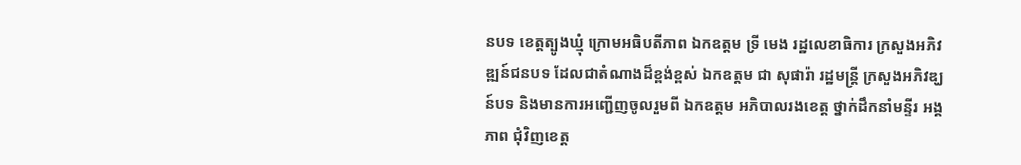នបទ ខេត្តត្បូងឃ្មុំ ក្រោមអធិបតីភាព ឯកឧត្ដម ទ្រី មេង រដ្ឋលេខាធិការ ក្រសួងអភិវឌ្ឍន៍ជនបទ ដែលជាតំណាងដ៏ខ្ពង់ខ្ពស់ ឯកឧត្ដម ជា សុផារ៉ា រដ្ឋមន្រ្ដី ក្រសួងអភិវឌ្ឃន៍បទ និងមានការអញ្ជើញចូលរួមពី ឯកឧត្ដម អភិបាលរងខេត្ត ថ្នាក់ដឹកនាំមន្ទីរ អង្គភាព ជុំវិញខេត្ត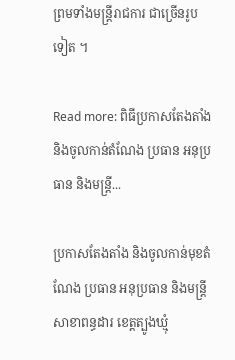ព្រមទាំងមន្ត្រីរាជការ ជាច្រើនរូបទៀត ។

Read more: ពិធីប្រកាសតែងតាំង និងចូលកាន់តំណែង ប្រធាន អនុប្រធាន និងមន្ត្រី...

ប្រកាសតែងតាំង និងចូលកាន់មុខតំណែង ប្រធាន អនុប្រធាន និងមន្រ្តី សាខាពន្ធដារ ខេត្តត្បូងឃ្មុំ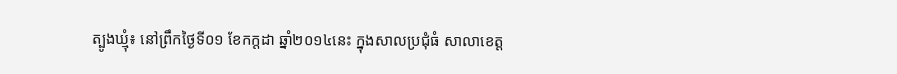ត្បូងឃ្មុំ៖ នៅព្រឹកថ្ងៃទី០១ ខែកក្តដា ឆ្នាំ២០១៤នេះ ក្នុងសាលប្រជុំធំ សាលាខេត្ត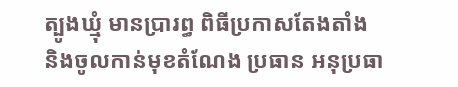ត្បូងឃ្មុំ មានប្រារព្ធ ពិធីប្រកាសតែងតាំង និងចូលកាន់មុខតំណែង ប្រធាន អនុប្រធា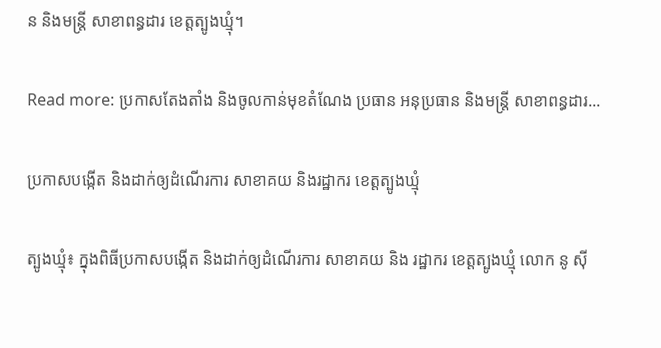ន និងមន្រ្តី សាខាពន្ធដារ ខេត្តត្បូងឃ្មុំ។

Read more: ប្រកាសតែងតាំង និងចូលកាន់មុខតំណែង ប្រធាន អនុប្រធាន និងមន្រ្តី សាខាពន្ធដារ...

ប្រកាសបង្កើត និងដាក់ឲ្យដំណើរការ សាខាគយ និងរដ្ឋាករ ខេត្តត្បូងឃ្មុំ

ត្បូងឃ្មុំ៖ ក្នុងពិធីប្រកាសបង្កើត និងដាក់ឲ្យដំណើរការ សាខាគយ និង រដ្ឋាករ ខេត្តត្បូងឃ្មុំ លោក នូ ស៊ី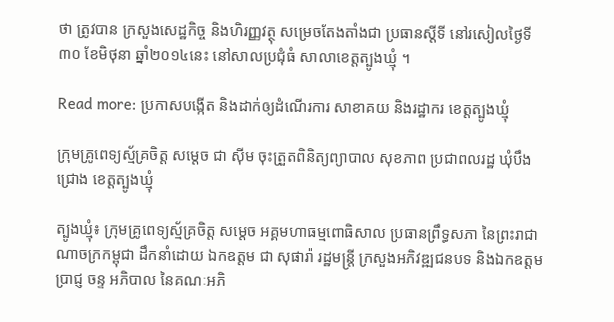ថា ត្រូវបាន ក្រសួងសេដ្ឋកិច្ច និងហិរញ្ញវត្ថុ សម្រេចតែងតាំងជា ប្រធានស្តីទី នៅរសៀលថ្ងៃទី៣០ ខែមិថុនា ឆ្នាំ២០១៤នេះ នៅសាលប្រជុំធំ សាលាខេត្តត្បូងឃ្មុំ ។

Read more: ប្រកាសបង្កើត និងដាក់ឲ្យដំណើរការ សាខាគយ និងរដ្ឋាករ ខេត្តត្បូងឃ្មុំ

ក្រុមគ្រូពេទ្យស្ម័គ្រចិត្ត សម្តេច ជា ស៊ីម ចុះត្រួតពិនិត្យព្យាបាល សុខភាព ប្រជាពលរដ្ឋ ឃុំបឹងជ្រោង ខេត្តត្បូងឃ្មុំ

ត្បូងឃ្មុំ៖ ក្រុមគ្រូពេទ្យស្ម័គ្រចិត្ត សម្តេច អគ្គមហាធម្មពោធិសាល ប្រធានព្រឹទ្ធសភា នៃព្រះរាជាណាចក្រកម្ពុជា ដឹកនាំដោយ ឯកឧត្តម ជា សុផារ៉ា រដ្ឋមន្រ្តី ក្រសួងអភិវឌ្ឍជនបទ និងឯកឧត្តម ប្រាជ្ញ ចន្ទ អភិបាល នៃគណៈអភិ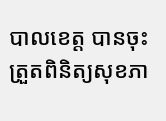បាលខេត្ត បានចុះត្រួតពិនិត្យសុខភា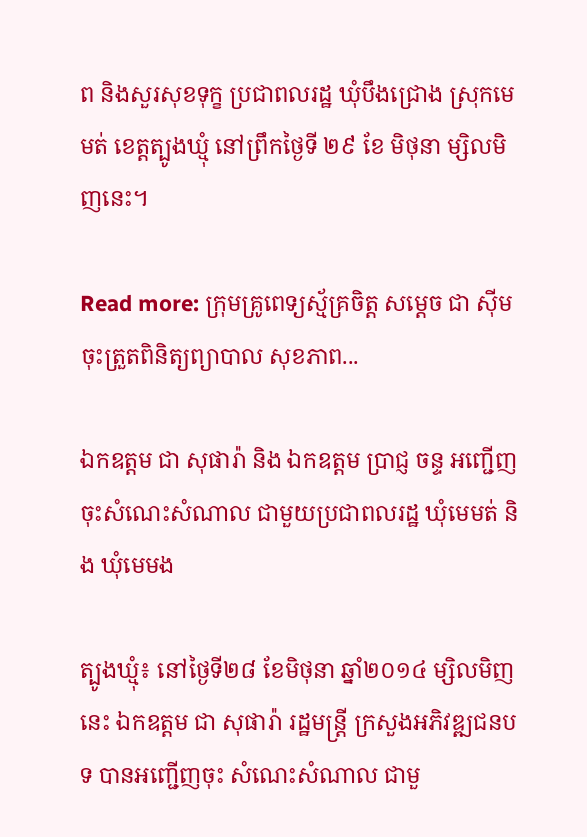ព និងសួរសុខទុក្ខ ប្រជាពលរដ្ឋ ឃុំបឹងជ្រោង ស្រុកមេមត់ ខេត្តត្បូងឃ្មុំ នៅព្រឹកថ្ងៃទី ២៩ ខែ មិថុនា ម្សិលមិញនេះ។

Read more: ក្រុមគ្រូពេទ្យស្ម័គ្រចិត្ត សម្តេច ជា ស៊ីម ចុះត្រួតពិនិត្យព្យាបាល សុខភាព...

ឯកឧត្តម ជា សុផារ៉ា និង ឯកឧត្តម ប្រាជ្ញ ចន្ទ អញ្ជើញចុះសំណេះសំណាល ជាមួយប្រជាពលរដ្ឋ ឃុំមេមត់ និង ឃុំមេមង

ត្បូងឃ្មុំ៖ នៅថ្ងៃទី២៨ ខែមិថុនា ឆ្នាំ២០១៤ ម្សិលមិញនេះ ឯកឧត្តម ជា សុផារ៉ា រដ្ឋមន្រ្តី ក្រសួងអភិវឌ្ឍជនបទ បានអញ្ជើញចុះ សំណេះសំណាល ជាមួ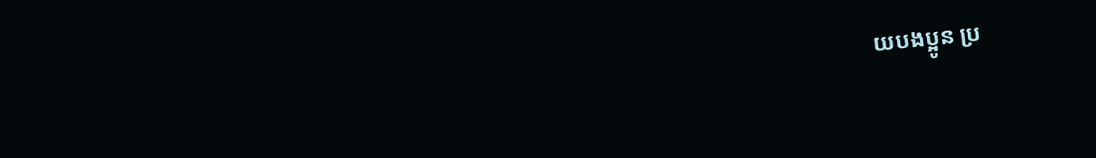យបងប្អូន ប្រ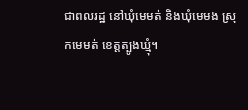ជាពលរដ្ឋ នៅឃុំមេមត់ និងឃុំមេមង ស្រុកមេមត់ ខេត្តត្បូងឃ្មុំ។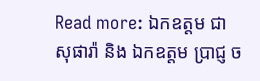Read more: ឯកឧត្តម ជា សុផារ៉ា និង ឯកឧត្តម ប្រាជ្ញ ច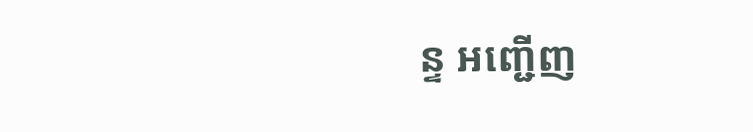ន្ទ អញ្ជើញ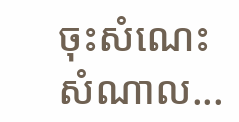ចុះសំណេះសំណាល...